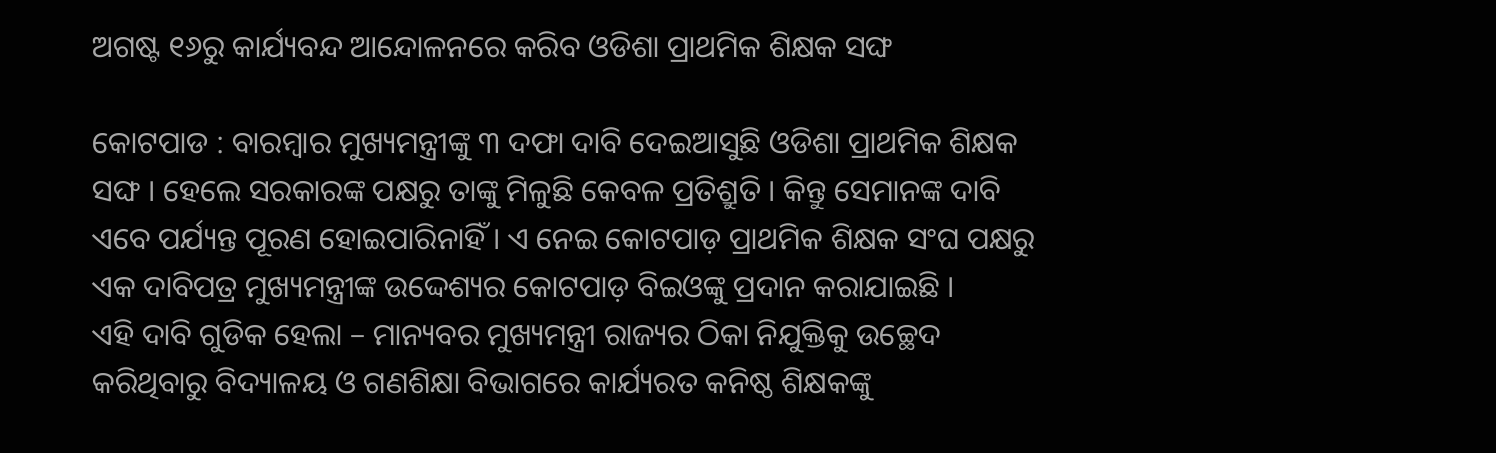ଅଗଷ୍ଟ ୧୬ରୁ କାର୍ଯ୍ୟବନ୍ଦ ଆନ୍ଦୋଳନରେ କରିବ ଓଡିଶା ପ୍ରାଥମିକ ଶିକ୍ଷକ ସଙ୍ଘ

କୋଟପାଡ : ବାରମ୍ବାର ମୁଖ୍ୟମନ୍ତ୍ରୀଙ୍କୁ ୩ ଦଫା ଦାବି ଦେଇଆସୁଛି ଓଡିଶା ପ୍ରାଥମିକ ଶିକ୍ଷକ ସଙ୍ଘ । ହେଲେ ସରକାରଙ୍କ ପକ୍ଷରୁ ତାଙ୍କୁ ମିଳୁଛି କେବଳ ପ୍ରତିଶ୍ରୁତି । କିନ୍ତୁ ସେମାନଙ୍କ ଦାବି ଏବେ ପର୍ଯ୍ୟନ୍ତ ପୂରଣ ହୋଇପାରିନାହିଁ । ଏ ନେଇ କୋଟପାଡ଼ ପ୍ରାଥମିକ ଶିକ୍ଷକ ସଂଘ ପକ୍ଷରୁ ଏକ ଦାବିପତ୍ର ମୁଖ୍ୟମନ୍ତ୍ରୀଙ୍କ ଉଦ୍ଦେଶ୍ୟର କୋଟପାଡ଼ ବିଇଓଙ୍କୁ ପ୍ରଦାନ କରାଯାଇଛି ।
ଏହି ଦାବି ଗୁଡିକ ହେଲା – ମାନ୍ୟବର ମୁଖ୍ୟମନ୍ତ୍ରୀ ରାଜ୍ୟର ଠିକା ନିଯୁକ୍ତିକୁ ଉଚ୍ଛେଦ କରିଥିବାରୁ ବିଦ୍ୟାଳୟ ଓ ଗଣଶିକ୍ଷା ବିଭାଗରେ କାର୍ଯ୍ୟରତ କନିଷ୍ଠ ଶିକ୍ଷକଙ୍କୁ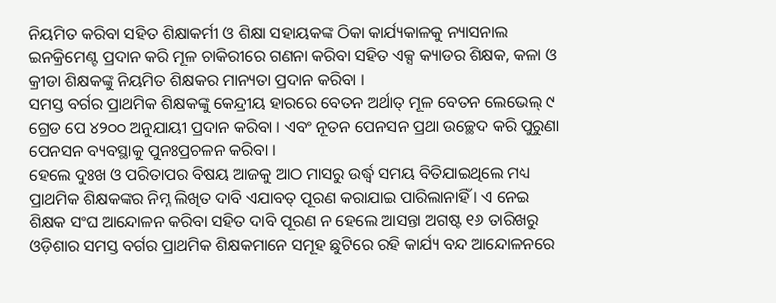ନିୟମିତ କରିବା ସହିତ ଶିକ୍ଷାକର୍ମୀ ଓ ଶିକ୍ଷା ସହାୟକଙ୍କ ଠିକା କାର୍ଯ୍ୟକାଳକୁ ନ୍ୟାସନାଲ ଇନକ୍ରିମେଣ୍ଟ ପ୍ରଦାନ କରି ମୂଳ ଚାକିରୀରେ ଗଣନା କରିବା ସହିତ ଏକ୍ସ କ୍ୟାଡର ଶିକ୍ଷକ, କଳା ଓ କ୍ରୀଡା ଶିକ୍ଷକଙ୍କୁ ନିୟମିତ ଶିକ୍ଷକର ମାନ୍ୟତା ପ୍ରଦାନ କରିବା ।
ସମସ୍ତ ବର୍ଗର ପ୍ରାଥମିକ ଶିକ୍ଷକଙ୍କୁ କେନ୍ଦ୍ରୀୟ ହାରରେ ବେତନ ଅର୍ଥାତ୍ ମୂଳ ବେତନ ଲେଭେଲ୍ ୯ ଗ୍ରେଡ ପେ ୪୨୦୦ ଅନୁଯାୟୀ ପ୍ରଦାନ କରିବା । ଏବଂ ନୂତନ ପେନସନ ପ୍ରଥା ଉଚ୍ଛେଦ କରି ପୁରୁଣା ପେନସନ ବ୍ୟବସ୍ଥାକୁ ପୁନଃପ୍ରଚଳନ କରିବା ।
ହେଲେ ଦୁଃଖ ଓ ପରିତାପର ବିଷୟ ଆଜକୁ ଆଠ ମାସରୁ ଉର୍ଦ୍ଧ୍ବ ସମୟ ବିତିଯାଇଥିଲେ ମଧ୍ୟ ପ୍ରାଥମିକ ଶିକ୍ଷକଙ୍କର ନିମ୍ନ ଲିଖିତ ଦାବି ଏଯାବତ୍ ପୂରଣ କରାଯାଇ ପାରିଲାନାହିଁ । ଏ ନେଇ ଶିକ୍ଷକ ସଂଘ ଆନ୍ଦୋଳନ କରିବା ସହିତ ଦାବି ପୂରଣ ନ ହେଲେ ଆସନ୍ତା ଅଗଷ୍ଟ ୧୬ ତାରିଖରୁ ଓଡ଼ିଶାର ସମସ୍ତ ବର୍ଗର ପ୍ରାଥମିକ ଶିକ୍ଷକମାନେ ସମୂହ ଛୁଟିରେ ରହି କାର୍ଯ୍ୟ ବନ୍ଦ ଆନ୍ଦୋଳନରେ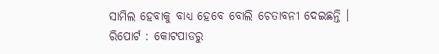ସାମିଲ ହେବାକୁ ବାଧ୍ୟ ହେବେ ବୋଲି ଚେତାବନୀ ଦେଇଛନ୍ତି ।
ରିପୋର୍ଟ : କୋଟପାଡରୁ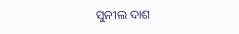ସୁନୀଲ ଦାଶ